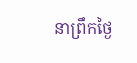នាព្រឹកថ្ងៃ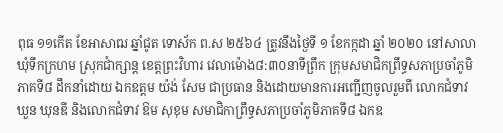ពុធ ១១កើត ខែអាសាឍ ឆ្នាំជូត ទោស័ក ព.ស ២៥៦៤ ត្រូវនឹងថ្ងៃទី ១ ខែកក្កដា ឆ្នាំ ២០២០ នៅសាលាឃុំទឹកក្រហម ស្រុកជាំក្សាន្ត ខេត្តព្រះវិហារ វេលាម៉ោង៨:៣០នាទីព្រឹក ក្រុមសមាជិកព្រឹទ្ធសភាប្រចាំភូមិភាគទី៨ ដឹកនាំដោយ ឯកឧត្តម យ៉ង់ សែម ជាប្រធាន និងដោយមានការអញ្ជើញចូលរួមពី លោកជំទាវ ឃួន ឃុនឌី និងលោកជំទាវ ឱម សុខុម សមាជិកាព្រឹទ្ធសភាប្រចាំភូមិភាគទី៨ ឯកឧ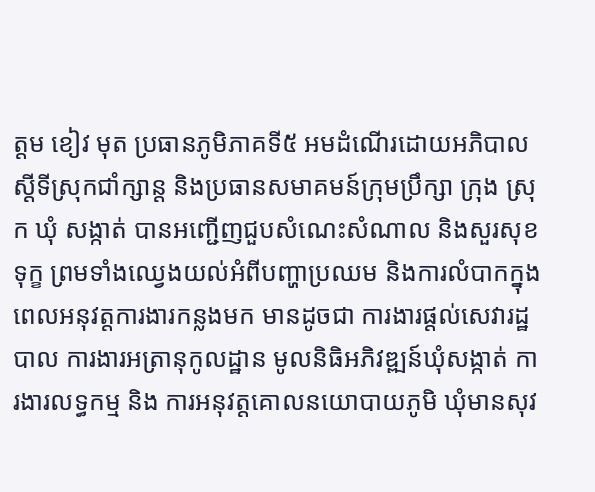ត្តម ខៀវ មុត ប្រធានភូមិភាគទី៥ អមដំណើរដោយអភិបាលស្តីទីស្រុកជាំក្សាន្ត និងប្រធានសមាគមន៍ក្រុមប្រឹក្សា ក្រុង ស្រុក ឃុំ សង្កាត់ បានអញ្ជើញជួបសំណេះសំណាល និងសួរសុខទុក្ខ ព្រមទាំងឈ្វេងយល់អំពីបញ្ហាប្រឈម និងការលំបាកក្នុងពេលអនុវត្តការងារកន្លងមក មានដូចជា ការងារផ្តល់សេវារដ្ឋបាល ការងារអត្រានុកូលដ្ឋាន មូលនិធិអភិវឌ្ឍន៍ឃុំសង្កាត់ ការងារលទ្ធកម្ម និង ការអនុវត្តគោលនយោបាយភូមិ ឃុំមានសុវ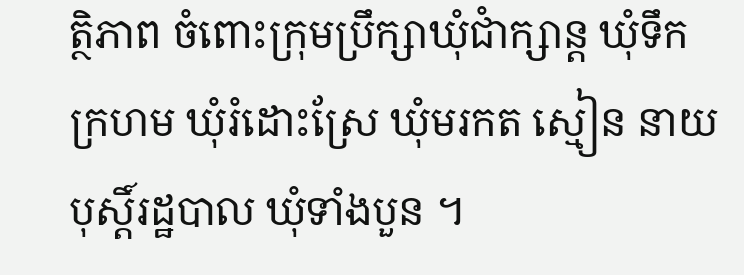ត្ថិភាព ចំពោះក្រុមប្រឹក្សាឃុំជាំក្សាន្ត ឃុំទឹកក្រហម ឃុំរំដោះស្រែ ឃុំមរកត ស្មៀន នាយបុស្តិ៍រដ្ឋបាល ឃុំទាំងបួន ។